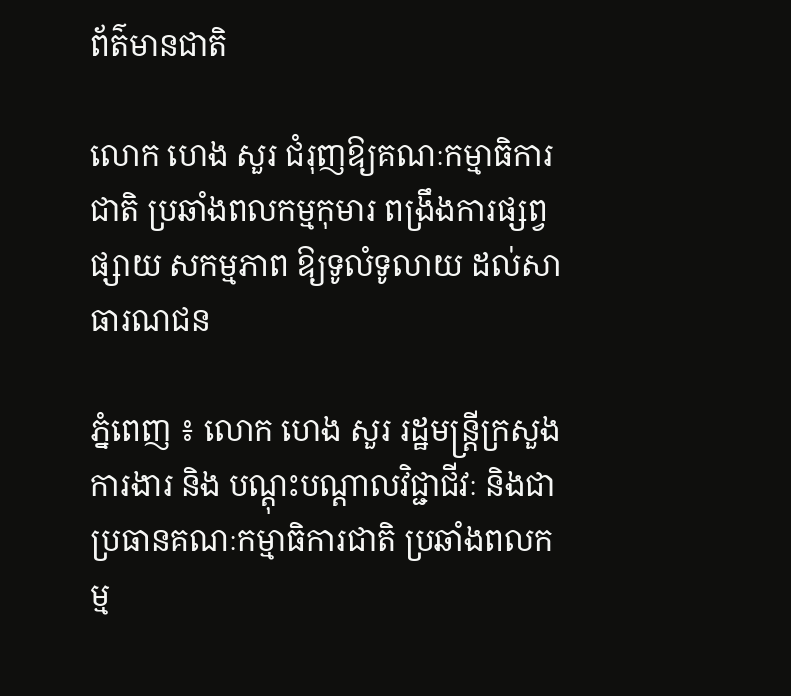ព័ត៌មានជាតិ

លោក ហេង សួរ ជំរុញឱ្យគណៈកម្មាធិការជាតិ ប្រឆាំងពលកម្មកុមារ ពង្រឹងការផ្សព្វផ្សាយ សកម្មភាព ឱ្យទូលំទូលាយ ដល់សាធារណជន

ភ្នំពេញ ៖ លោក ហេង សួរ រដ្ឋមន្ត្រីក្រសួងការងារ និង បណ្តុះបណ្តាលវិជ្ជាជីវៈ និងជាប្រធានគណៈកម្មាធិការជាតិ ប្រឆាំងពលកម្ម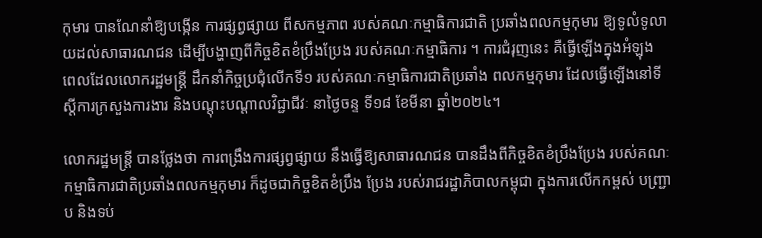កុមារ បានណែនាំឱ្យបង្កើន ការផ្សព្វផ្សាយ ពីសកម្មភាព របស់គណៈកម្មាធិការជាតិ ប្រឆាំងពលកម្មកុមារ ឱ្យទូលំទូលាយដល់សាធារណជន ដើម្បីបង្ហាញពីកិច្ចខិតខំប្រឹងប្រែង របស់គណៈកម្មាធិការ ។ ការជំរុញនេះ គឺធ្វើឡើងក្នុងអំឡុង ពេលដែលលោករដ្ឋមន្ត្រី ដឹកនាំកិច្ចប្រជុំលើកទី១ របស់គណៈកម្មាធិការជាតិប្រឆាំង ពលកម្មកុមារ ដែលធ្វើឡើងនៅទីស្តីការក្រសួងការងារ និងបណ្តុះបណ្តាលវិជ្ជាជីវៈ នាថ្ងៃចន្ទ ទី១៨ ខែមីនា ឆ្នាំ២០២៤។

លោករដ្ឋមន្ត្រី បានថ្លែងថា ការពង្រឹងការផ្សព្វផ្សាយ នឹងធ្វើឱ្យសាធារណជន បានដឹងពីកិច្ចខិតខំប្រឹងប្រែង របស់គណៈកម្មាធិការជាតិប្រឆាំងពលកម្មកុមារ ក៏ដូចជាកិច្ចខិតខំប្រឹង ប្រែង របស់រាជរដ្ឋាភិបាលកម្ពុជា ក្នុងការលើកកម្ពស់ បញ្ជ្រាប និងទប់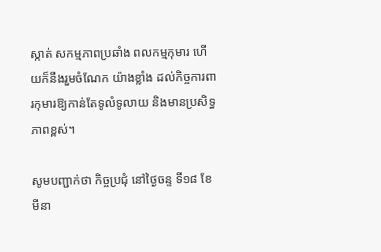ស្កាត់ សកម្មភាពប្រឆាំង ពលកម្មកុមារ ហើយក៏នឹងរួមចំណែក យ៉ាងខ្លាំង ដល់កិច្ចការពារកុមារឱ្យកាន់តែទូលំទូលាយ និងមានប្រសិទ្ធភាពខ្ពស់។

សូមបញ្ជាក់ថា កិច្ចប្រជុំ នៅថ្ងៃចន្ទ ទី១៨ ខែមីនា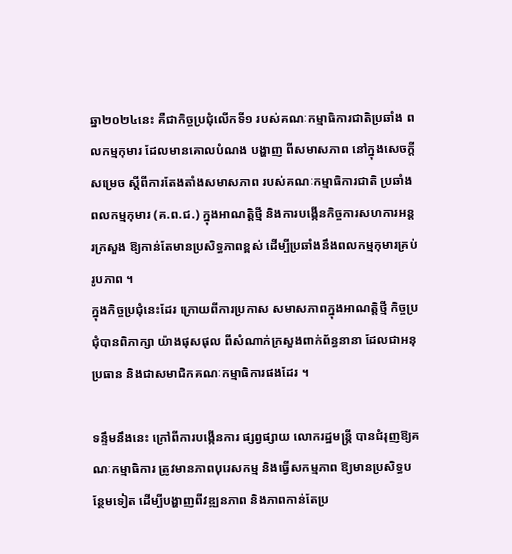ឆ្នា២០២៤នេះ គឺជាកិច្ចប្រជុំលើកទី១ របស់គណៈកម្មាធិការជាតិប្រឆាំង ពលកម្មកុមារ ដែលមានគោលបំណង បង្ហាញ ពីសមាសភាព នៅក្នុងសេចក្តីសម្រេច ស្តីពីការតែងតាំងសមាសភាព របស់គណៈកម្មាធិការជាតិ ប្រឆាំងពលកម្មកុមារ (គ.ព.ជ.) ក្នុងអាណត្តិថ្មី និងការបង្កើនកិច្ចការសហការអន្តរក្រសួង ឱ្យកាន់តែមានប្រសិទ្ធភាពខ្ពស់ ដើម្បីប្រឆាំងនឹងពលកម្មកុមារគ្រប់រូបភាព ។
ក្នុងកិច្ចប្រជុំនេះដែរ ក្រោយពីការប្រកាស សមាសភាពក្នុងអាណត្តិថ្មី កិច្ចប្រជុំបានពិភាក្សា យ៉ាងផុសផុល ពីសំណាក់ក្រសួងពាក់ព័ន្ធនានា ដែលជាអនុប្រធាន និងជាសមាជិកគណៈកម្មាធិការផងដែរ ។

ទន្ទឹមនឹងនេះ ក្រៅពីការបង្កើនការ ផ្សព្វផ្សាយ លោករដ្ឋមន្ត្រី បានជំរុញឱ្យគណៈកម្មាធិការ ត្រូវមានភាពបុរេសកម្ម និងធ្វើសកម្មភាព ឱ្យមានប្រសិទ្ធបន្ថែមទៀត ដើម្បីបង្ហាញពីវឌ្ឍនភាព និងភាពកាន់តែប្រ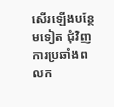សើរឡើងបន្ថែមទៀត ជុំវិញការប្រឆាំងពលក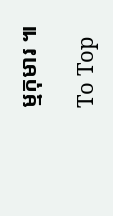ម្មកុមារ ៕

To Top